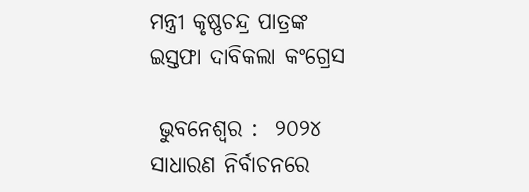ମନ୍ତ୍ରୀ କୃଷ୍ଣଚନ୍ଦ୍ର ପାତ୍ରଙ୍କ  ଇସ୍ତଫା ଦାବିକଲା କଂଗ୍ରେସ

 ଭୁବନେଶ୍ୱର :  ୨୦୨୪ ସାଧାରଣ ନିର୍ବାଚନରେ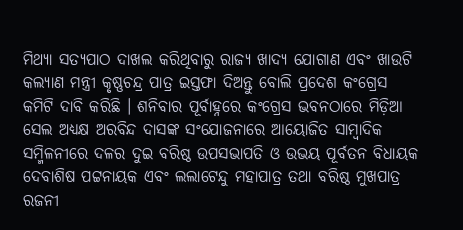ମିଥ୍ୟା ସତ୍ୟପାଠ ଦାଖଲ କରିଥିବାରୁ ରାଜ୍ୟ ଖାଦ୍ୟ ଯୋଗାଣ ଏବଂ ଖାଉଟି କଲ୍ୟାଣ ମନ୍ତ୍ରୀ କୃଷ୍ଣଚନ୍ଦ୍ର ପାତ୍ର ଇସ୍ତଫା ଦିଅନ୍ତୁ ବୋଲି ପ୍ରଦେଶ କଂଗ୍ରେସ କମିଟି ଦାବି କରିଛି । ଶନିବାର ପୂର୍ବାହ୍ନରେ କଂଗ୍ରେସ ଭବନଠାରେ ମିଡ଼ିଆ ସେଲ ଅଧ୍ୟକ୍ଷ ଅରବିନ୍ଦ ଦାସଙ୍କ ସଂଯୋଜନାରେ ଆୟୋଜିତ ସାମ୍ବାଦିକ ସମ୍ମିଳନୀରେ ଦଳର ଦୁଇ ବରିଷ୍ଠ ଉପସଭାପତି ଓ ଉଭୟ ପୂର୍ବତନ ବିଧାୟକ ଦେବାଶିଷ ପଟ୍ଟନାୟକ ଏବଂ ଲଲାଟେନ୍ଦୁ ମହାପାତ୍ର ତଥା ବରିଷ୍ଠ ମୁଖପାତ୍ର ରଜନୀ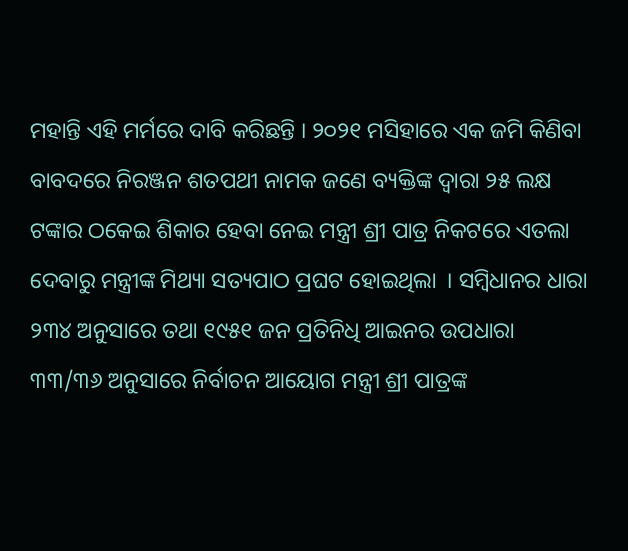ମହାନ୍ତି ଏହି ମର୍ମରେ ଦାବି କରିଛନ୍ତି । ୨୦୨୧ ମସିହାରେ ଏକ ଜମି କିଣିବା ବାବଦରେ ନିରଞ୍ଜନ ଶତପଥୀ ନାମକ ଜଣେ ବ୍ୟକ୍ତିଙ୍କ ଦ୍ୱାରା ୨୫ ଲକ୍ଷ ଟଙ୍କାର ଠକେଇ ଶିକାର ହେବା ନେଇ ମନ୍ତ୍ରୀ ଶ୍ରୀ ପାତ୍ର ନିକଟରେ ଏତଲା ଦେବାରୁ ମନ୍ତ୍ରୀଙ୍କ ମିଥ୍ୟା ସତ୍ୟପାଠ ପ୍ରଘଟ ହୋଇଥିଲା  । ସମ୍ବିଧାନର ଧାରା ୨୩୪ ଅନୁସାରେ ତଥା ୧୯୫୧ ଜନ ପ୍ରତିନିଧି ଆଇନର ଉପଧାରା ୩୩/୩୬ ଅନୁସାରେ ନିର୍ବାଚନ ଆୟୋଗ ମନ୍ତ୍ରୀ ଶ୍ରୀ ପାତ୍ରଙ୍କ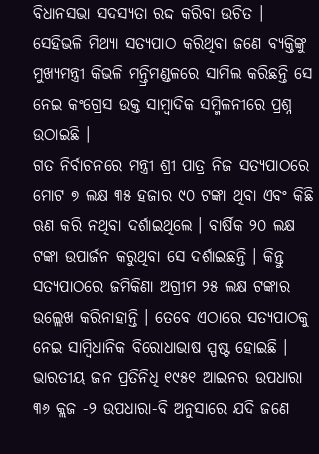ବିଧାନସଭା ସଦସ୍ୟତା ରଦ୍ଦ କରିବା ଉଚିତ । ସେହିଭଳି ମିଥ୍ୟା ସତ୍ୟପାଠ କରିଥିବା ଜଣେ ବ୍ୟକ୍ତିଙ୍କୁ ମୁଖ୍ୟମନ୍ତ୍ରୀ କିଭଳି ମନ୍ତ୍ରିମଣ୍ଡଳରେ ସାମିଲ କରିଛନ୍ତି ସେ ନେଇ କଂଗ୍ରେସ ଉକ୍ତ ସାମ୍ବାଦିକ ସମ୍ମିଳନୀରେ ପ୍ରଶ୍ନ ଉଠାଇଛି ।
ଗତ ନିର୍ବାଚନରେ ମନ୍ତ୍ରୀ ଶ୍ରୀ ପାତ୍ର ନିଜ ସତ୍ୟପାଠରେ ମୋଟ ୭ ଲକ୍ଷ ୩୫ ହଜାର ୯୦ ଟଙ୍କା ଥିବା ଏବଂ କିଛି ଋଣ କରି ନଥିବା ଦର୍ଶାଇଥିଲେ । ବାର୍ଷିକ ୨୦ ଲକ୍ଷ ଟଙ୍କା ଉପାର୍ଜନ କରୁଥିବା ସେ ଦର୍ଶାଇଛନ୍ତି । କିନ୍ତୁ ସତ୍ୟପାଠରେ ଜମିକିଣା ଅଗ୍ରୀମ ୨୫ ଲକ୍ଷ ଟଙ୍କାର ଉଲ୍ଲେଖ କରିନାହାନ୍ତି । ତେବେ ଏଠାରେ ସତ୍ୟପାଠକୁ ନେଇ ସାମ୍ବିଧାନିକ ବିରୋଧାଭାଷ ସ୍ପଷ୍ଟ ହୋଇଛି । ଭାରତୀୟ ଜନ ପ୍ରତିନିଧି ୧୯୫୧ ଆଇନର ଉପଧାରା ୩୬ କ୍ଲଜ -୨ ଉପଧାରା-ବି ଅନୁସାରେ ଯଦି ଜଣେ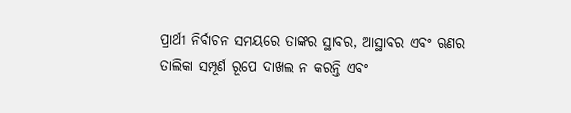ପ୍ରାର୍ଥୀ ନିର୍ବାଚନ ସମୟରେ ତାଙ୍କର ସ୍ଥାବର, ଆସ୍ଥାବର ଏବଂ ଋଣର ତାଲିକା ସମ୍ପୂର୍ଣ ରୂପେ ଦାଖଲ ନ କରନ୍ତି ଏବଂ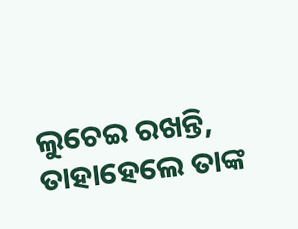ଲୁଚେଇ ରଖନ୍ତି, ତାହାହେଲେ ତାଙ୍କ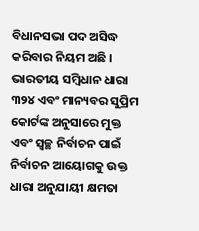ବିଧାନସଭା ପଦ ଅସିଦ୍ଧ କରିବାର ନିୟମ ଅଛି । ଭାରତୀୟ ସମ୍ବିଧାନ ଧାରା ୩୨୪ ଏବଂ ମାନ୍ୟବର ସୁପ୍ରିମ କୋର୍ଟଙ୍କ ଅନୁସାରେ ମୁକ୍ତ ଏବଂ ସ୍ୱଚ୍ଛ ନିର୍ବାଚନ ପାଇଁ ନିର୍ବାଚନ ଆୟୋଗକୁ ଉକ୍ତ ଧାରା ଅନୁଯାୟୀ କ୍ଷମତା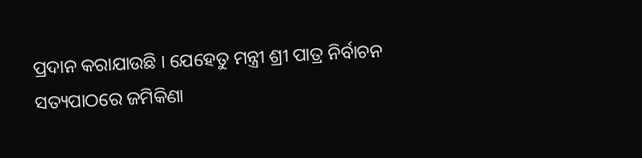ପ୍ରଦାନ କରାଯାଉଛି । ଯେହେତୁ ମନ୍ତ୍ରୀ ଶ୍ରୀ ପାତ୍ର ନିର୍ବାଚନ ସତ୍ୟପାଠରେ ଜମିକିଣା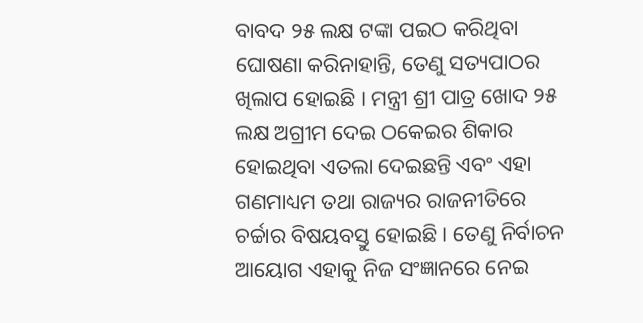ବାବଦ ୨୫ ଲକ୍ଷ ଟଙ୍କା ପଇଠ କରିଥିବା ଘୋଷଣା କରିନାହାନ୍ତି, ତେଣୁ ସତ୍ୟପାଠର ଖିଲାପ ହୋଇଛି । ମନ୍ତ୍ରୀ ଶ୍ରୀ ପାତ୍ର ଖୋଦ ୨୫ ଲକ୍ଷ ଅଗ୍ରୀମ ଦେଇ ଠକେଇର ଶିକାର ହୋଇଥିବା ଏତଲା ଦେଇଛନ୍ତି ଏବଂ ଏହା ଗଣମାଧ୍ୟମ ତଥା ରାଜ୍ୟର ରାଜନୀତିରେ ଚର୍ଚ୍ଚାର ବିଷୟବସ୍ତୁ ହୋଇଛି । ତେଣୁ ନିର୍ବାଚନ ଆୟୋଗ ଏହାକୁ ନିଜ ସଂଜ୍ଞାନରେ ନେଇ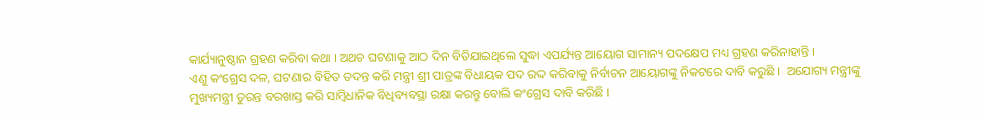କାର୍ଯ୍ୟାନୁଷ୍ଠାନ ଗ୍ରହଣ କରିବା କଥା । ଅଥଚ ଘଟଣାକୁ ଆଠ ଦିନ ବିତିଯାଇଥିଲେ ସୁଦ୍ଧା ଏପର୍ଯ୍ୟନ୍ତ ଆୟୋଗ ସାମାନ୍ୟ ପଦକ୍ଷେପ ମଧ୍ୟ ଗ୍ରହଣ କରିନାହାନ୍ତି ।
ଏଣୁ କଂଗ୍ରେସ ଦଳ, ଘଟଣାର ବିହିତ ତଦନ୍ତ କରି ମନ୍ତ୍ରୀ ଶ୍ରୀ ପାତ୍ରଙ୍କ ବିଧାୟକ ପଦ ରଦ୍ଦ କରିବାକୁ ନିର୍ବାଚନ ଆୟୋଗଙ୍କୁ ନିକଟରେ ଦାବି କରୁଛି ।  ଅଯୋଗ୍ୟ ମନ୍ତ୍ରୀଙ୍କୁ ମୁଖ୍ୟମନ୍ତ୍ରୀ ତୁରନ୍ତ ବରଖାସ୍ତ କରି ସାମ୍ବିଧାନିକ ବିଧିବ୍ୟବସ୍ଥା ରକ୍ଷା କରନ୍ତୁ ବୋଲି କଂଗ୍ରେସ ଦାବି କରିଛି ।